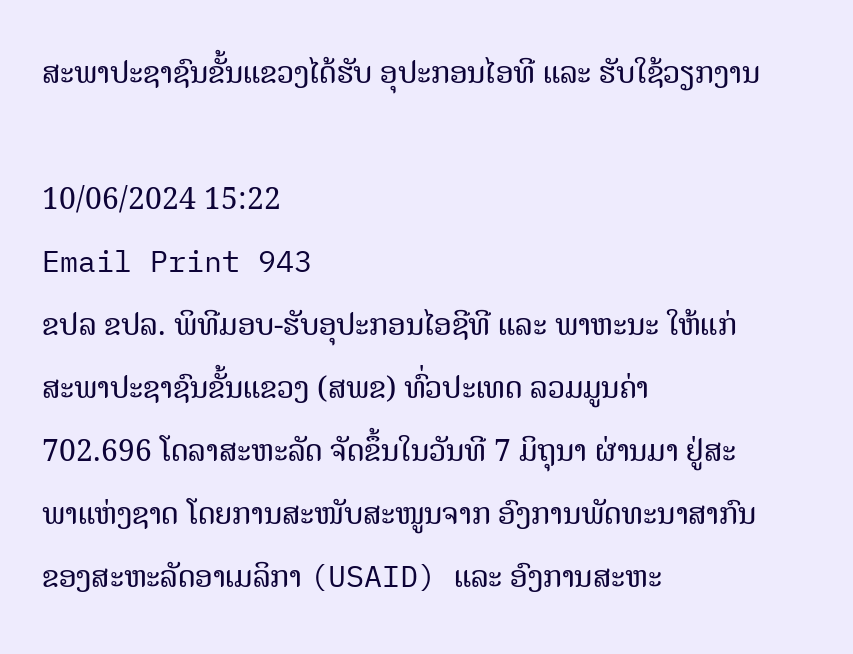ສະພາປະຊາຊົນຂັ້ນແຂວງໄດ້ຮັບ ອຸປະກອນໄອທີ ແລະ ຮັບໃຊ້ວຽກງານ

10/06/2024 15:22
Email Print 943
ຂປລ ຂປລ. ພິທີມອບ-ຮັບອຸປະກອນໄອຊີທີ ແລະ ພາຫະນະ ໃຫ້ແກ່ສະພາປະຊາຊົນຂັ້ນແຂວງ (ສພຂ) ທົ່ວປະເທດ ລວມມູນຄ່າ 702.696 ໂດລາສະຫະລັດ ຈັດຂຶ້ນໃນວັນທີ 7 ມິຖຸນາ ຜ່ານມາ ຢູ່ສະພາແຫ່ງຊາດ ໂດຍການສະໜັບສະໜູນຈາກ ອົງການພັດທະນາສາກົນ ຂອງສະຫະລັດອາເມລິກາ (USAID) ແລະ ອົງການສະຫະ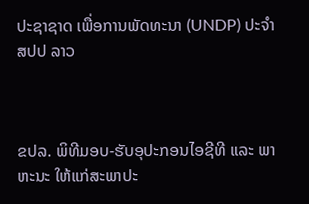ປະຊາຊາດ ເພື່ອການພັດທະນາ (UNDP) ປະຈຳ ສປປ ລາວ



ຂປລ. ພິທີມອບ-ຮັບອຸປະກອນໄອຊີທີ ແລະ ພາຫະນະ ໃຫ້ແກ່ສະພາປະ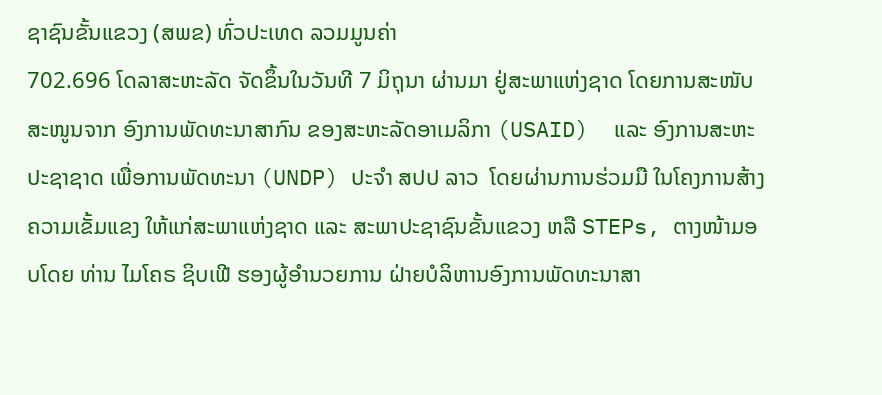ຊາຊົນຂັ້ນແຂວງ (ສພຂ) ທົ່ວປະເທດ ລວມມູນຄ່າ
702.696 ໂດລາສະຫະລັດ ຈັດຂຶ້ນໃນວັນທີ 7 ມິຖຸນາ ຜ່ານມາ ຢູ່ສະພາແຫ່ງຊາດ ໂດຍການສະໜັບສະໜູນຈາກ ອົງການພັດທະນາສາກົນ ຂອງສະຫະລັດອາເມລິກາ (USAID)  ແລະ ອົງການສະຫະປະຊາຊາດ ເພື່ອການພັດທະນາ (UNDP) ປະຈຳ ສປປ ລາວ  ໂດຍຜ່ານການຮ່ວມມື ໃນໂຄງການສ້າງຄວາມເຂັ້ມແຂງ ໃຫ້ແກ່ສະພາແຫ່ງຊາດ ແລະ ສະພາປະຊາຊົນຂັ້ນແຂວງ ຫລື STEPs, ຕາງໜ້າມອບໂດຍ ທ່ານ ໄມໂຄຣ ຊິບເຟີ ຮອງຜູ້ອຳນວຍການ ຝ່າຍບໍລິຫານອົງການພັດທະນາສາ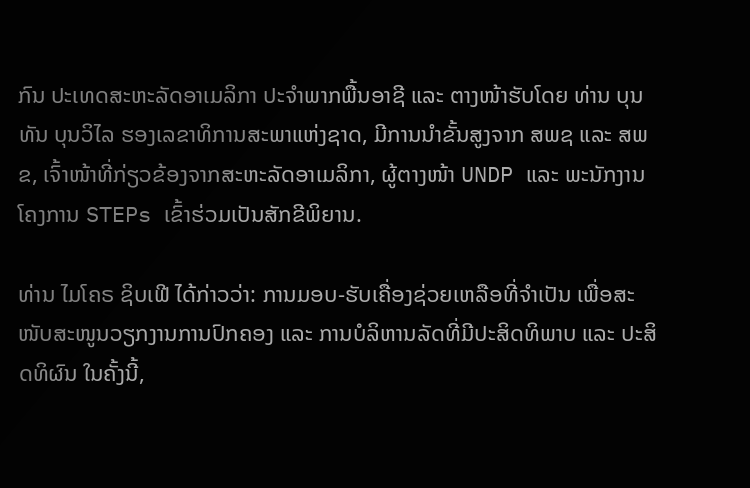ກົນ ປະເທດສະຫະລັດອາເມລິກາ ປະຈຳພາກພື້ນອາຊີ ແລະ ຕາງໜ້າຮັບໂດຍ ທ່ານ ບຸນທັນ ບຸນວິໄລ ຮອງເລຂາທິການສະພາແຫ່ງຊາດ, ມີການນຳຂັ້ນສູງຈາກ ສພຊ ແລະ ສພຂ, ເຈົ້າໜ້າທີ່ກ່ຽວຂ້ອງຈາກສະຫະລັດອາເມລິກາ, ຜູ້ຕາງໜ້າ UNDP ແລະ ພະນັກງານໂຄງການ STEPs ເຂົ້າຮ່ວມເປັນສັກຂີພິຍານ.

ທ່ານ ໄມໂຄຣ ຊິບເຟີ ໄດ້ກ່າວວ່າ: ການມອບ-ຮັບເຄື່ອງຊ່ວຍເຫລືອທີ່ຈຳເປັນ ເພື່ອສະໜັບສະໜູນວຽກງານການປົກຄອງ ແລະ ການບໍລິຫານລັດທີ່ມີປະສິດທິພາບ ແລະ ປະສິດທິຜົນ ໃນຄັ້ງນີ້,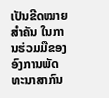ເປັນຂີດໝາຍສໍາຄັນ ໃນການຮ່ວມມືຂອງອົງການພັດທະນາສາກົນ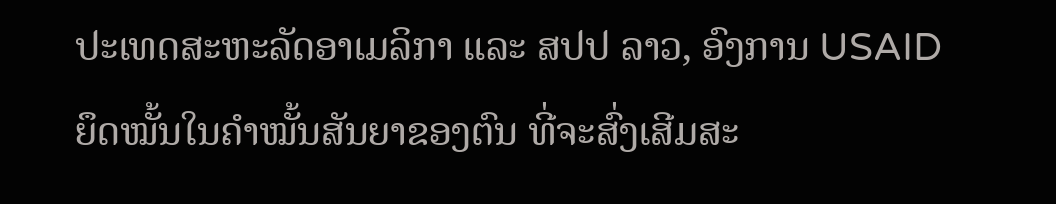ປະເທດສະຫະລັດອາເມລິກາ ແລະ ສປປ ລາວ, ອົງການ USAID ຍຶດໝັ້ນໃນຄຳໝັ້ນສັນຍາຂອງຕົນ ທີ່ຈະສົ່ງເສີມສະ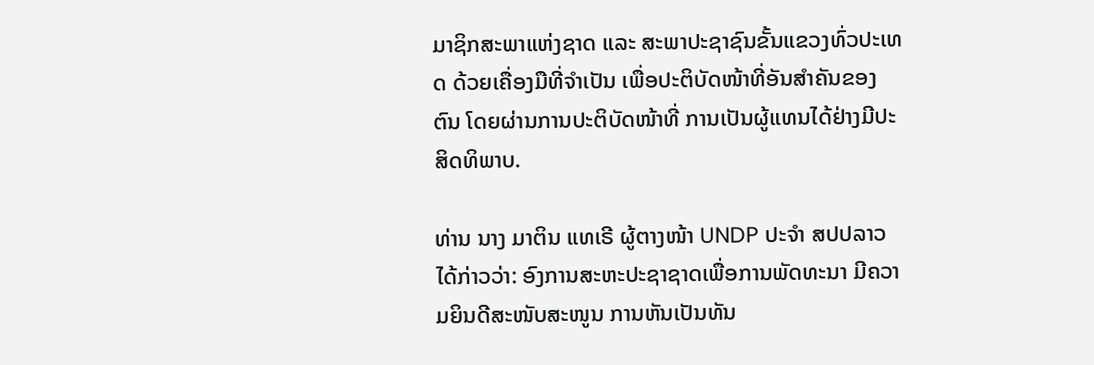ມາຊິກສະພາແຫ່ງຊາດ ແລະ ສະພາປະຊາຊົນຂັ້ນແຂວງທົ່ວປະເທດ ດ້ວຍເຄື່ອງມືທີ່ຈຳເປັນ ເພື່ອປະຕິບັດໜ້າທີ່ອັນສຳຄັນຂອງຕົນ ໂດຍຜ່ານການປະຕິບັດໜ້າທີ່ ການເປັນຜູ້ແທນໄດ້ຢ່າງມີປະສິດທິພາບ.

ທ່ານ ນາງ ມາຕິນ ແທເຣີ ຜູ້ຕາງໜ້າ UNDP ປະຈຳ ສປປລາວ ໄດ້ກ່າວວ່າ: ອົງການສະຫະປະຊາຊາດເພື່ອການພັດທະນາ ມີຄວາມຍິນດີສະໜັບສະໜູນ ການຫັນເປັນທັນ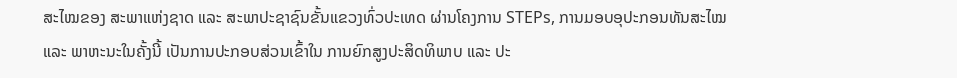ສະໄໝຂອງ ສະພາແຫ່ງຊາດ ແລະ ສະພາປະຊາຊົນຂັ້ນແຂວງທົ່ວປະເທດ ຜ່ານໂຄງການ STEPs, ການມອບອຸປະກອນທັນສະໄໝ ແລະ ພາຫະນະໃນຄັ້ງນີ້ ເປັນການປະກອບສ່ວນເຂົ້າໃນ ການຍົກສູງປະສິດທິພາບ ແລະ ປະ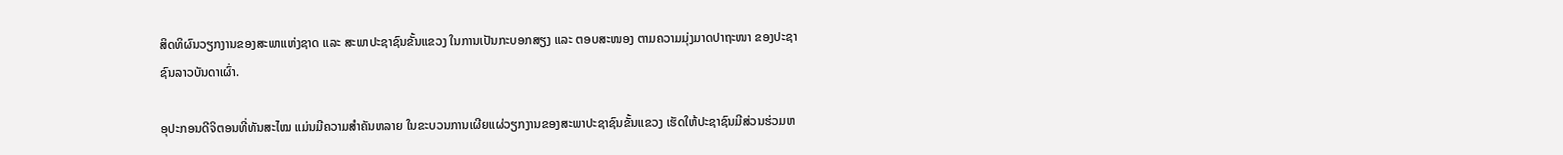ສິດທິຜົນວຽກງານຂອງສະພາແຫ່ງຊາດ ແລະ ສະພາປະຊາຊົນຂັ້ນແຂວງ ໃນການເປັນກະບອກສຽງ ແລະ ຕອບສະໜອງ ຕາມຄວາມມຸ່ງມາດປາຖະໜາ ຂອງປະຊາຊົນລາວບັນດາເຜົ່າ.

ອຸປະກອນດີຈິຕອນທີ່ທັນສະໄໝ ແມ່ນມີຄວາມສໍາຄັນຫລາຍ ໃນຂະບວນການເຜີຍແຜ່ວຽກງານຂອງສະພາປະຊາຊົນຂັ້ນແຂວງ ເຮັດໃຫ້ປະຊາຊົນມີສ່ວນຮ່ວມຫ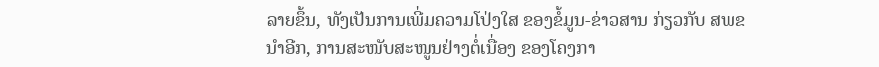ລາຍຂຶ້ນ, ທັງເປັນການເພີ່ມຄວາມໂປ່ງໃສ ຂອງຂໍ້ມູນ-ຂ່າວສານ ກ່ຽວກັບ ສພຂ ນຳອີກ, ການສະໜັບສະໜູນຢ່າງຕໍ່ເນື່ອງ ຂອງໂຄງກາ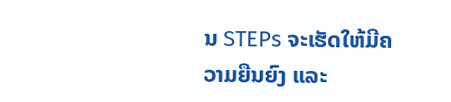ນ STEPs ຈະເຮັດໃຫ້ມີຄວາມຍືນຍົງ ແລະ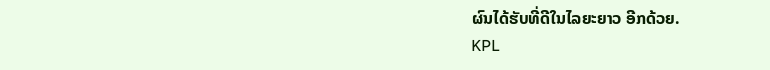ຜົນໄດ້ຮັບທີ່ດີໃນໄລຍະຍາວ ອີກດ້ວຍ.
KPL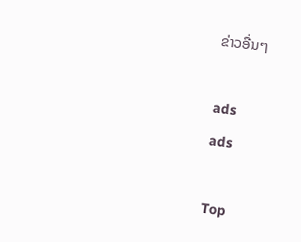ຂ່າວອື່ນໆ

ads
ads

Top